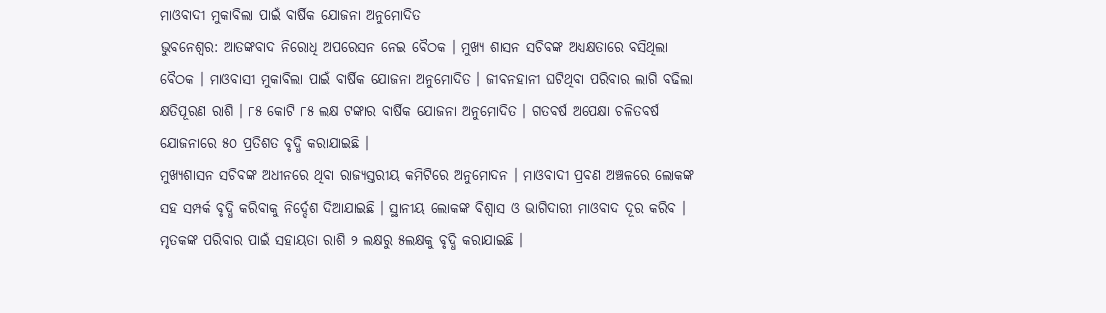ମାଓବାଦୀ ମୁକାବିଲା ପାଇଁ ବାର୍ଷିକ ଯୋଜନା ଅନୁମୋଦିତ
ଭୁବନେଶ୍ବର: ଆତଙ୍କବାଦ ନିରୋଧି ଅପରେସନ ନେଇ ବୈଠକ । ମୁଖ୍ୟ ଶାସନ ସଚିବଙ୍କ ଅଧ୍ୟକ୍ଷତାରେ ବସିଥିଲା ବୈଠକ । ମାଓବାସୀ ମୁକାବିଲା ପାଇଁ ବାର୍ଷିକ ଯୋଜନା ଅନୁମୋଦିତ । ଜୀବନହାନୀ ଘଟିଥିବା ପରିବାର ଲାଗି ବଢିଲା କ୍ଷତିପୂରଣ ରାଶି । ୮୫ କୋଟି ୮୫ ଲକ୍ଷ ଟଙ୍କାର ବାର୍ଷିକ ଯୋଜନା ଅନୁମୋଦିତ । ଗତବର୍ଷ ଅପେକ୍ଷା ଚଳିତବର୍ଷ ଯୋଜନାରେ ୫୦ ପ୍ରତିଶତ ବୃଦ୍ଧି କରାଯାଇଛି ।
ମୁଖ୍ୟଶାସନ ସଚିବଙ୍କ ଅଧୀନରେ ଥିବା ରାଜ୍ୟସ୍ତରୀୟ କମିଟିରେ ଅନୁମୋଦନ । ମାଓବାଦୀ ପ୍ରବଣ ଅଞ୍ଚଳରେ ଲୋକଙ୍କ ସହ ସମ୍ପର୍କ ବୃଦ୍ଧି କରିବାକୁ ନିର୍ଦ୍ଦେଶ ଦିଆଯାଇଛି । ସ୍ଥାନୀୟ ଲୋକଙ୍କ ବିଶ୍ୱାସ ଓ ଭାଗିଦାରୀ ମାଓବାଦ ଦୂର କରିବ । ମୃତକଙ୍କ ପରିବାର ପାଇଁ ସହାୟତା ରାଶି ୨ ଲକ୍ଷରୁ ୫ଲକ୍ଷକୁ ବୃଦ୍ଧି କରାଯାଇଛି ।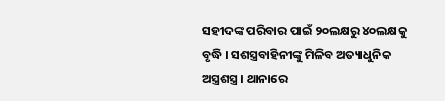ସହୀଦଙ୍କ ପରିବାର ପାଇଁ ୨୦ଲକ୍ଷରୁ ୪୦ଲକ୍ଷକୁ ବୃଦ୍ଧି । ସଶସ୍ତ୍ରବାହିନୀଙ୍କୁ ମିଳିବ ଅତ୍ୟାଧୁନିକ ଅସ୍ତ୍ରଶସ୍ତ୍ର । ଥାନାରେ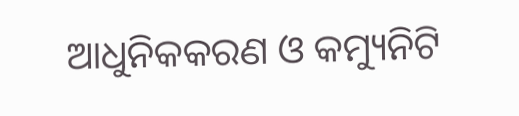ଆଧୁନିକକରଣ ଓ କମ୍ୟୁନିଟି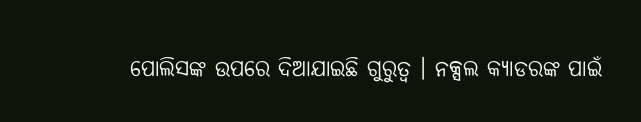ପୋଲିସଙ୍କ ଉପରେ ଦିଆଯାଇଛି ଗୁରୁତ୍ୱ । ନକ୍ସଲ କ୍ୟାଡରଙ୍କ ପାଇଁ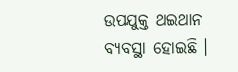ଉପଯୁକ୍ତ ଥଇଥାନ ବ୍ୟବସ୍ଥା ହୋଇଛି ।